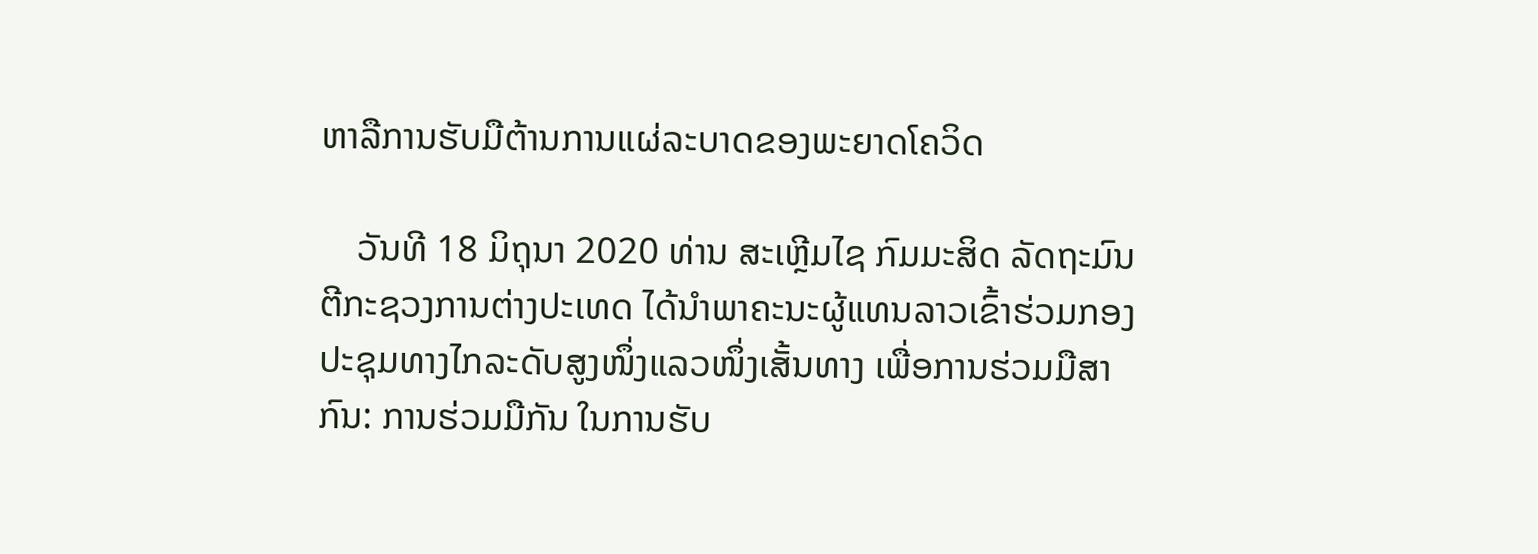ຫາລືການຮັບມືຕ້ານການແຜ່ລະບາດຂອງພະຍາດໂຄວິດ

    ວັນທີ 18 ມິຖຸນາ 2020 ທ່ານ ສະເຫຼີມໄຊ ກົມມະສິດ ລັດຖະມົນຕີກະຊວງການຕ່າງປະເທດ ໄດ້ນຳພາຄະນະຜູ້ແທນລາວເຂົ້າຮ່ວມກອງປະຊຸມທາງໄກລະດັບສູງໜຶ່ງແລວໜຶ່ງເສັ້ນທາງ ເພື່ອການຮ່ວມມືສາກົນ: ການຮ່ວມມືກັນ ໃນການຮັບ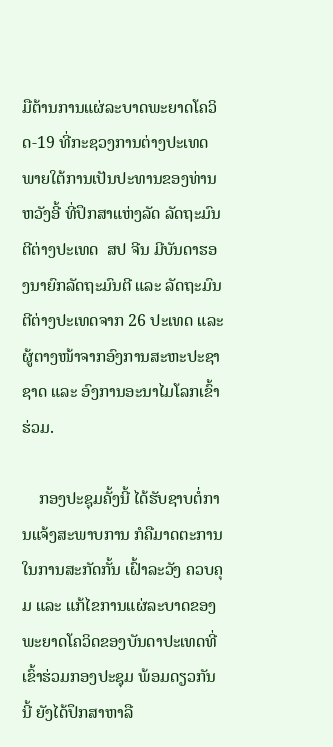ມືຕ້ານການແຜ່ລະບາດພະຍາດໂຄວິດ-19 ທີ່ກະຊວງການຕ່າງປະເທດ ພາຍໃຕ້ການເປັນປະທານຂອງທ່ານ ຫວັງອີ້ ທີ່ປຶກສາແຫ່ງລັດ ລັດຖະມົນຕີຕ່າງປະເທດ  ສປ ຈີນ ມີບັນດາຮອງນາຍົກລັດຖະມົນຕີ ແລະ ລັດຖະມົນຕີຕ່າງປະເທດຈາກ 26 ປະເທດ ແລະ ຜູ້ຕາງໜ້າຈາກອົງການສະຫະປະຊາຊາດ ແລະ ອົງການອະນາໄມໂລກເຂົ້າຮ່ວມ.

    ກອງປະຊຸມຄັ້ງນີ້ ໄດ້ຮັບຊາບຕໍ່ການແຈ້ງສະພາບການ ກໍຄືມາດຕະການໃນການສະກັດກັ້ນ ເຝົ້າລະວັງ ຄວບຄຸມ ແລະ ແກ້ໄຂການແຜ່ລະບາດຂອງພະຍາດໂຄວິດຂອງບັນດາປະເທດທີ່ເຂົ້າຮ່ວມກອງປະຊຸມ ພ້ອມດຽວກັນນີ້ ຍັງໄດ້ປຶກສາຫາລື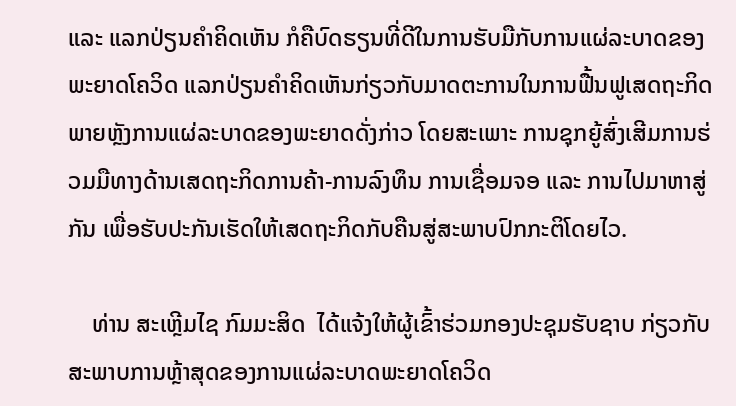ແລະ ແລກປ່ຽນຄໍາຄິດເຫັນ ກໍຄືບົດຮຽນທີ່ດີໃນການຮັບມືກັບການແຜ່ລະບາດຂອງພະຍາດໂຄວິດ ແລກປ່ຽນຄໍາຄິດເຫັນກ່ຽວກັບມາດຕະການໃນການຟື້ນຟູເສດຖະກິດພາຍຫຼັງການແຜ່ລະບາດຂອງພະຍາດດັ່ງກ່າວ ໂດຍສະເພາະ ການຊຸກຍູ້ສົ່ງເສີມການຮ່ວມມືທາງດ້ານເສດຖະກິດການຄ້າ-ການລົງທຶນ ການເຊື່ອມຈອ ແລະ ການໄປມາຫາສູ່ກັນ ເພື່ອຮັບປະກັນເຮັດໃຫ້ເສດຖະກິດກັບຄືນສູ່ສະພາບປົກກະຕິໂດຍໄວ.

    ທ່ານ ສະເຫຼີມໄຊ ກົມມະສິດ  ໄດ້ແຈ້ງໃຫ້ຜູ້ເຂົ້າຮ່ວມກອງປະຊຸມຮັບຊາບ ກ່ຽວກັບສະພາບການຫຼ້າສຸດຂອງການແຜ່ລະບາດພະຍາດໂຄວິດ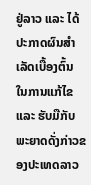ຢູ່ລາວ ແລະ ໄດ້ປະກາດຜົນສຳເລັດເບື້ອງຕົ້ນ ໃນການແກ້ໄຂ ແລະ ຮັບມືກັບພະຍາດດັ່ງກ່າວຂອງປະເທດລາວ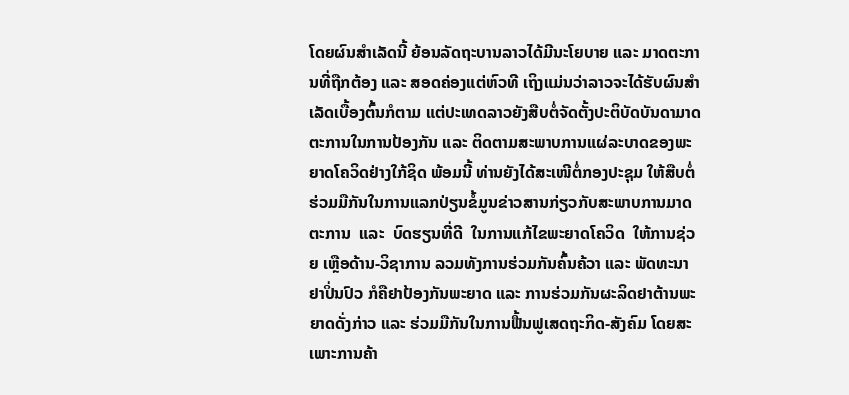ໂດຍຜົນສຳເລັດນີ້ ຍ້ອນລັດຖະບານລາວໄດ້ມີນະໂຍບາຍ ແລະ ມາດຕະການທີ່ຖືກຕ້ອງ ແລະ ສອດຄ່ອງແຕ່ຫົວທີ ເຖິງແມ່ນວ່າລາວຈະໄດ້ຮັບຜົນສຳເລັດເບື້ອງຕົ້ນກໍຕາມ ແຕ່ປະເທດລາວຍັງສືບຕໍ່ຈັດຕັ້ງປະຕິບັດບັນດາມາດຕະການໃນການປ້ອງກັນ ແລະ ຕິດຕາມສະພາບການແຜ່ລະບາດຂອງພະຍາດໂຄວິດຢ່າງໃກ້ຊິດ ພ້ອມນີ້ ທ່ານຍັງໄດ້ສະເໜີຕໍ່ກອງປະຊຸມ ໃຫ້ສືບຕໍ່ຮ່ວມມືກັນໃນການແລກປ່ຽນຂໍ້ມູນຂ່າວສານກ່ຽວກັບສະພາບການມາດຕະການ  ແລະ  ບົດຮຽນທີ່ດີ  ໃນການແກ້ໄຂພະຍາດໂຄວິດ  ໃຫ້ການຊ່ວຍ ເຫຼືອດ້ານ-ວິຊາການ ລວມທັງການຮ່ວມກັນຄົ້ນຄ້ວາ ແລະ ພັດທະນາຢາປິ່ນປົວ ກໍຄືຢາປ້ອງກັນພະຍາດ ແລະ ການຮ່ວມກັນຜະລິດຢາຕ້ານພະຍາດດັ່ງກ່າວ ແລະ ຮ່ວມມືກັນໃນການຟື້ນຟູເສດຖະກິດ-ສັງຄົມ ໂດຍສະເພາະການຄ້າ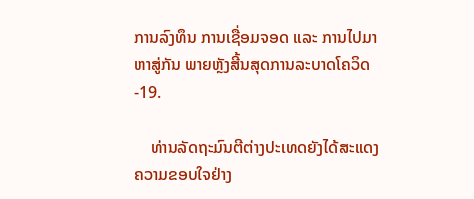ການລົງທຶນ ການເຊື່ອມຈອດ ແລະ ການໄປມາຫາສູ່ກັນ ພາຍຫຼັງສີ້ນສຸດການລະບາດໂຄວິດ-19.

    ທ່ານລັດຖະມົນຕີຕ່າງປະເທດຍັງໄດ້ສະແດງຄວາມຂອບໃຈຢ່າງ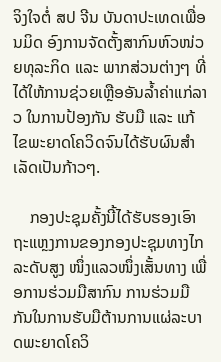ຈິງໃຈຕໍ່ ສປ ຈີນ ບັນດາປະເທດເພື່ອນມິດ ອົງການຈັດຕັ້ງສາກົນຫົວໜ່ວຍທຸລະກິດ ແລະ ພາກສ່ວນຕ່າງໆ ທີ່ໄດ້ໃຫ້ການຊ່ວຍເຫຼືອອັນລໍ້າຄ່າແກ່ລາວ ໃນການປ້ອງກັນ ຮັບມື ແລະ ແກ້ໄຂພະຍາດໂຄວິດຈົນໄດ້ຮັບຜົນສຳເລັດເປັນກ້າວໆ.

    ກອງປະຊຸມຄັ້ງນີ້ໄດ້ຮັບຮອງເອົາຖະແຫຼງການຂອງກອງປະຊຸມທາງໄກລະດັບສູງ ໜຶ່ງແລວໜຶ່ງເສັ້ນທາງ ເພື່ອການຮ່ວມມືສາກົນ ການຮ່ວມມືກັນໃນການຮັບມືຕ້ານການແຜ່ລະບາດພະຍາດໂຄວິ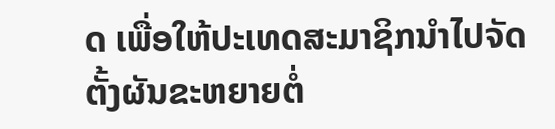ດ ເພື່ອໃຫ້ປະເທດສະມາຊິກນໍາໄປຈັດຕັ້ງຜັນຂະຫຍາຍຕໍ່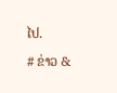ໄປ.

# ຂ່າວ &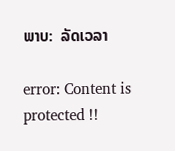ພາບ:  ລັດເວລາ

error: Content is protected !!